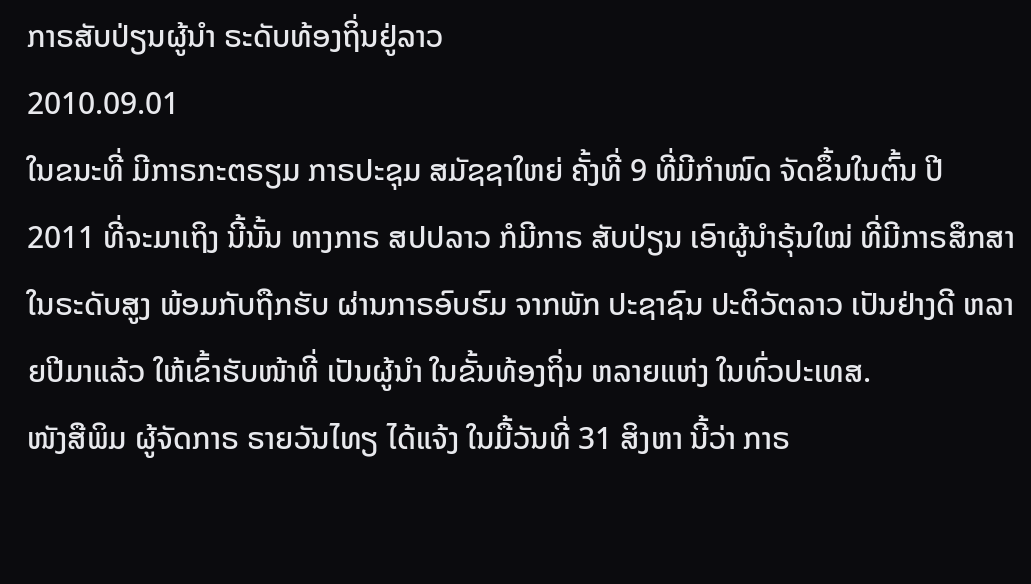ກາຣສັບປ່ຽນຜູ້ນໍາ ຣະດັບທ້ອງຖິ່ນຢູ່ລາວ
2010.09.01
ໃນຂນະທີ່ ມີກາຣກະຕຣຽມ ກາຣປະຊຸມ ສມັຊຊາໃຫຍ່ ຄັ້ງທີ່ 9 ທີ່ມີກຳໜົດ ຈັດຂຶ້ນໃນຕົ້ນ ປີ 2011 ທີ່ຈະມາເຖິງ ນີ້ນັ້ນ ທາງກາຣ ສປປລາວ ກໍມີກາຣ ສັບປ່ຽນ ເອົາຜູ້ນຳຣຸ້ນໃໝ່ ທີ່ມີກາຣສຶກສາ ໃນຣະດັບສູງ ພ້ອມກັບຖືກຮັບ ຜ່ານກາຣອົບຮົມ ຈາກພັກ ປະຊາຊົນ ປະຕິວັຕລາວ ເປັນຢ່າງດີ ຫລາຍປີມາແລ້ວ ໃຫ້ເຂົ້າຮັບໜ້າທີ່ ເປັນຜູ້ນຳ ໃນຂັ້ນທ້ອງຖິ່ນ ຫລາຍແຫ່ງ ໃນທົ່ວປະເທສ.
ໜັງສືພິມ ຜູ້ຈັດກາຣ ຣາຍວັນໄທຽ ໄດ້ແຈ້ງ ໃນມື້ວັນທີ່ 31 ສິງຫາ ນີ້ວ່າ ກາຣ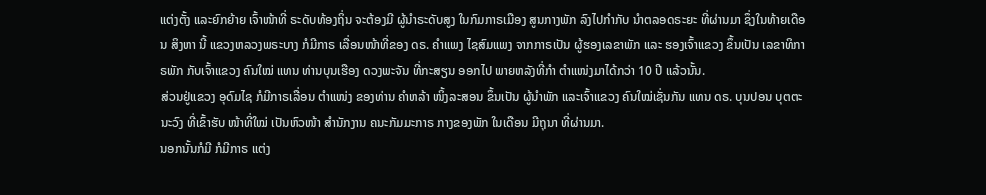ແຕ່ງຕັ້ງ ແລະຍົກຍ້າຍ ເຈົ້າໜ້າທີ່ ຣະດັບທ້ອງຖິ່ນ ຈະຕ້ອງມີ ຜູ້ນຳຣະດັບສູງ ໃນກົມກາຣເມືອງ ສູນກາງພັກ ລົງໄປກຳກັບ ນຳຕລອດຣະຍະ ທີ່ຜ່ານມາ ຊຶ່ງໃນທ້າຍເດືອນ ສິງຫາ ນີ້ ແຂວງຫລວງພຣະບາງ ກໍມີກາຣ ເລື່ອນໜ້າທີ່ຂອງ ດຣ. ຄຳແພງ ໄຊສົມແພງ ຈາກກາຣເປັນ ຜູ້ຮອງເລຂາພັກ ແລະ ຮອງເຈົ້າແຂວງ ຂຶ້ນເປັນ ເລຂາທິກາຣພັກ ກັບເຈົ້າແຂວງ ຄົນໃໝ່ ແທນ ທ່ານບຸນເຮືອງ ດວງພະຈັນ ທີ່ກະສຽນ ອອກໄປ ພາຍຫລັງທີ່ກຳ ຕຳແໜ່ງມາໄດ້ກວ່າ 10 ປີ ແລ້ວນັ້ນ.
ສ່ວນຢູ່ແຂວງ ອຸດົມໄຊ ກໍມີກາຣເລື່ອນ ຕຳແໜ່ງ ຂອງທ່ານ ຄຳຫລ້າ ໜິ້ງລະສອນ ຂຶ້ນເປັນ ຜູ້ນຳພັກ ແລະເຈົ້າແຂວງ ຄົນໃໝ່ເຊັ່ນກັນ ແທນ ດຣ. ບຸນປອນ ບຸຕຕະນະວົງ ທີ່ເຂົ້າຮັບ ໜ້າທີ່ໃໝ່ ເປັນຫົວໜ້າ ສຳນັກງານ ຄນະກັມມະກາຣ ກາງຂອງພັກ ໃນເດືອນ ມີຖຸນາ ທີ່ຜ່ານມາ.
ນອກນັ້ນກໍມີ ກໍມີກາຣ ແຕ່ງ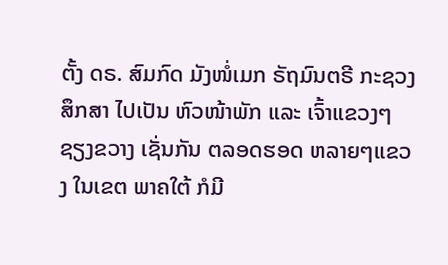ຕັ້ງ ດຣ. ສົມກົດ ມັງໜໍ່ເມກ ຣັຖມົນຕຣີ ກະຊວງສຶກສາ ໄປເປັນ ຫົວໜ້າພັກ ແລະ ເຈົ້າແຂວງໆຊຽງຂວາງ ເຊັ່ນກັນ ຕລອດຮອດ ຫລາຍໆແຂວງ ໃນເຂຕ ພາຄໃຕ້ ກໍມີ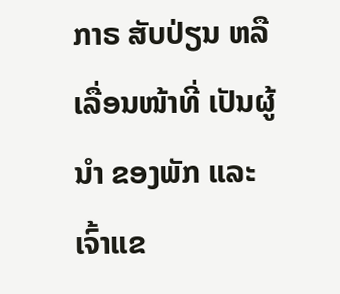ກາຣ ສັບປ່ຽນ ຫລືເລື່ອນໜ້າທີ່ ເປັນຜູ້ນຳ ຂອງພັກ ແລະ ເຈົ້າແຂ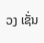ວງ ເຊັ່ນ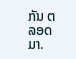ກັນ ຕລອດມາ.